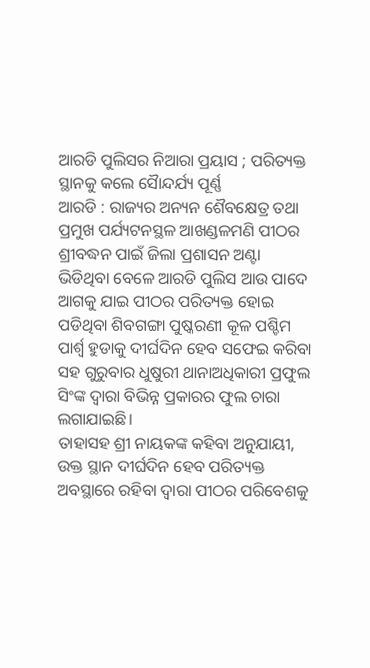ଆରଡି ପୁଲିସର ନିଆରା ପ୍ରୟାସ ; ପରିତ୍ୟକ୍ତ ସ୍ଥାନକୁ କଲେ ସୈାନ୍ଦର୍ଯ୍ୟ ପୂର୍ଣ୍ଣ
ଆରଡି : ରାଜ୍ୟର ଅନ୍ୟନ ଶୈବକ୍ଷେତ୍ର ତଥା ପ୍ରମୁଖ ପର୍ଯ୍ୟଟନସ୍ଥଳ ଆଖଣ୍ଡଳମଣି ପୀଠର ଶ୍ରୀବଦ୍ଧନ ପାଇଁ ଜିଲା ପ୍ରଶାସନ ଅଣ୍ଟା ଭିଡିଥିବା ବେଳେ ଆରଡି ପୁଲିସ ଆଉ ପାଦେ ଆଗକୁ ଯାଇ ପୀଠର ପରିତ୍ୟକ୍ତ ହୋଇ ପଡିଥିବା ଶିବଗଙ୍ଗା ପୁଷ୍କରଣୀ କୂଳ ପଶ୍ଚିମ ପାର୍ଶ୍ବ ହୁଡାକୁ ଦୀର୍ଘଦିନ ହେବ ସଫେଇ କରିବା ସହ ଗୁରୁବାର ଧୁଷୁରୀ ଥାନାଅଧିକାରୀ ପ୍ରଫୁଲ ସିଂଙ୍କ ଦ୍ୱାରା ବିଭିନ୍ନ ପ୍ରକାରର ଫୁଲ ଚାରା ଲଗାଯାଇଛି।
ତାହାସହ ଶ୍ରୀ ନାୟକଙ୍କ କହିବା ଅନୁଯାୟୀ, ଉକ୍ତ ସ୍ଥାନ ଦୀର୍ଘଦିନ ହେବ ପରିତ୍ୟକ୍ତ ଅବସ୍ଥାରେ ରହିବା ଦ୍ୱାରା ପୀଠର ପରିବେଶକୁ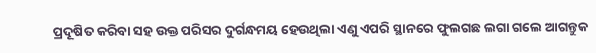ପ୍ରଦୂଷିତ କରିବା ସହ ଉକ୍ତ ପରିସର ଦୁର୍ଗନ୍ଧମୟ ହେଉଥିଲା ଏଣୁ ଏପରି ସ୍ଥାନରେ ଫୁଲଗଛ ଲଗା ଗଲେ ଆଗନ୍ତୁକ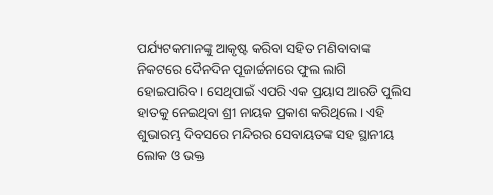ପର୍ଯ୍ୟଟକମାନଙ୍କୁ ଆକୃଷ୍ଟ କରିବା ସହିତ ମଣିବାବାଙ୍କ ନିକଟରେ ଦୈନଦିନ ପୂଜାର୍ଚ୍ଚନାରେ ଫୁଲ ଲାଗି ହୋଇପାରିବ। ସେଥିପାଇଁ ଏପରି ଏକ ପ୍ରୟାସ ଆରଡି ପୁଲିସ ହାତକୁ ନେଇଥିବା ଶ୍ରୀ ନାୟକ ପ୍ରକାଶ କରିଥିଲେ। ଏହି ଶୁଭାରମ୍ଭ ଦିବସରେ ମନ୍ଦିରର ସେବାୟତଙ୍କ ସହ ସ୍ଥାନୀୟ ଲୋକ ଓ ଭକ୍ତ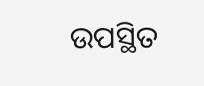ଉପସ୍ଥିତ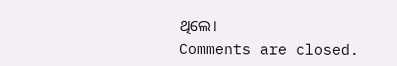ଥିଲେ।
Comments are closed.